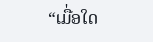“ເມື່ອໃດ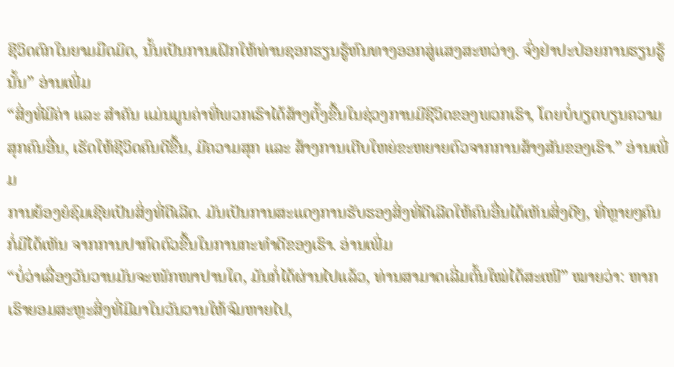ຊີວິດຕົກໃນຍາມມືດມິດ, ນັ້ນເປັນການເຝິກໃຫ້ທ່ານຊອກຮຽນຮູ້ຫົນທາງອອກສູ່ແສງສະຫວ່າງ. ຈົ່ງຢ່າປະປ່ອຍການຮຽນຮູ້ນັ້ນ” ອ່ານເພີ່ມ
“ສິ່ງທີ່ມີຄ່າ ແລະ ສໍາຄັນ ແມ່ນມູນຄ່າທີ່ພວກເຮົາໄດ້ສ້າງຕັ້ງຂື້ນໃນຊ່ວງການມີຊີວິດຂອງພວກເຮົາ, ໂດຍບໍ່ບຽດບຽນຄວາມສຸກຄົນອື່ນ, ເຮັດໃຫ້ຊີວິດຄົນດີຂື້ນ, ມີຄວາມສຸກ ແລະ ສ້າງການເຕີບໃຫຍ່ຂະຫຍາຍຕົວຈາກການສ້າງສັນຂອງເຮົາ.” ອ່ານເພີ່ມ
ການຍ້ອງຍໍຊົມເຊີຍເປັນສິ່ງທີ່ດີເລີດ. ມັນເປັນການສະແດງການຮັບຮອງສິ່ງທີ່ດີເລີດໃຫ້ຄົນອື່ນໄດ້ເຫັນສິ່ງດີໆ, ທີ່ຫຼາຍໆຄົນກໍ່ມີໄດ້ເຫັນ ຈາກການປາກົດຕົວຂື້ນໃນການກະທຳດີຂອງເຮົາ. ອ່ານເພີ່ມ
“ບໍ່ວ່າເລື່ອງວັນວານມັນຈະໜັກໜາປານໃດ, ມັນກໍ່ໄດ້ຜ່ານໄປແລ້ວ, ທ່ານສາມາດເລີ່ມຕົ້ນໃໝ່ໄດ້ສະເໜີ” ໝາຍວ່າ: ຫາກເຮົາຍອມສະຫຼະສິ່ງທີ່ມີມາໃນວັນວານໃຫ້ຈົມຫາຍໄປ,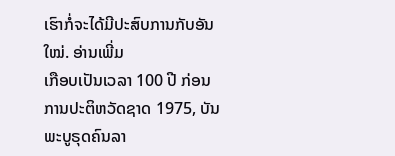ເຮົາກໍ່ຈະໄດ້ມີປະສົບການກັບອັນໃໝ່. ອ່ານເພີ່ມ
ເກືອບເປັນເວລາ 100 ປີ ກ່ອນການປະຕິຫວັດຊາດ 1975, ບັນພະບູຣຸດຄົນລາ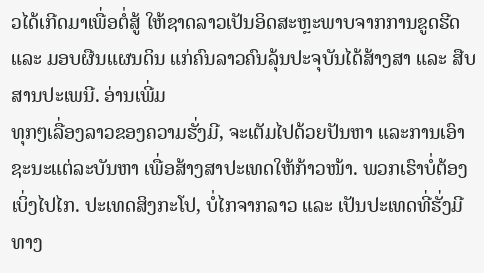ວໄດ້ເກີດມາເພື່ອຕໍ່ສູ້ ໃຫ້ຊາດລາວເປັນອິດສະຫຼະພາບຈາກການຂູດຮີດ ແລະ ມອບຜືນແຜນດິນ ແກ່ຄົນລາວຄົນລຸ້ນປະຈຸບັນໄດ້ສ້າງສາ ແລະ ສືບສານປະເພນີ. ອ່ານເພີ່ມ
ທຸກໆເລື່ອງລາວຂອງຄວາມຮັ່ງມີ, ຈະເຕັມໄປດ້ວຍປັນຫາ ແລະການເອົາຊະນະແຕ່ລະບັນຫາ ເພື່ອສ້າງສາປະເທດໃຫ້ກ້າວໜ້າ. ພວກເຮົາບໍ່ຕ້ອງເບິ່ງໄປໄກ. ປະເທດສິງກະໂປ, ບໍ່ໄກຈາກລາວ ແລະ ເປັນປະເທດທີ່ຮັ່ງມີທາງ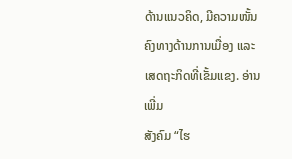ດ້ານແນວຄິດ, ມີຄວາມໜັ້ນຄົງທາງດ້ານການເມື່ອງ ແລະ ເສດຖະກິດທີ່ເຂັ້ມແຂງ. ອ່ານເພີ່ມ
ສັງຄົມ “ໄຮ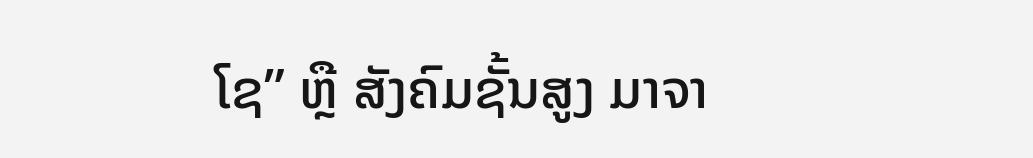ໂຊ” ຫຼື ສັງຄົມຊັ້ນສູງ ມາຈາ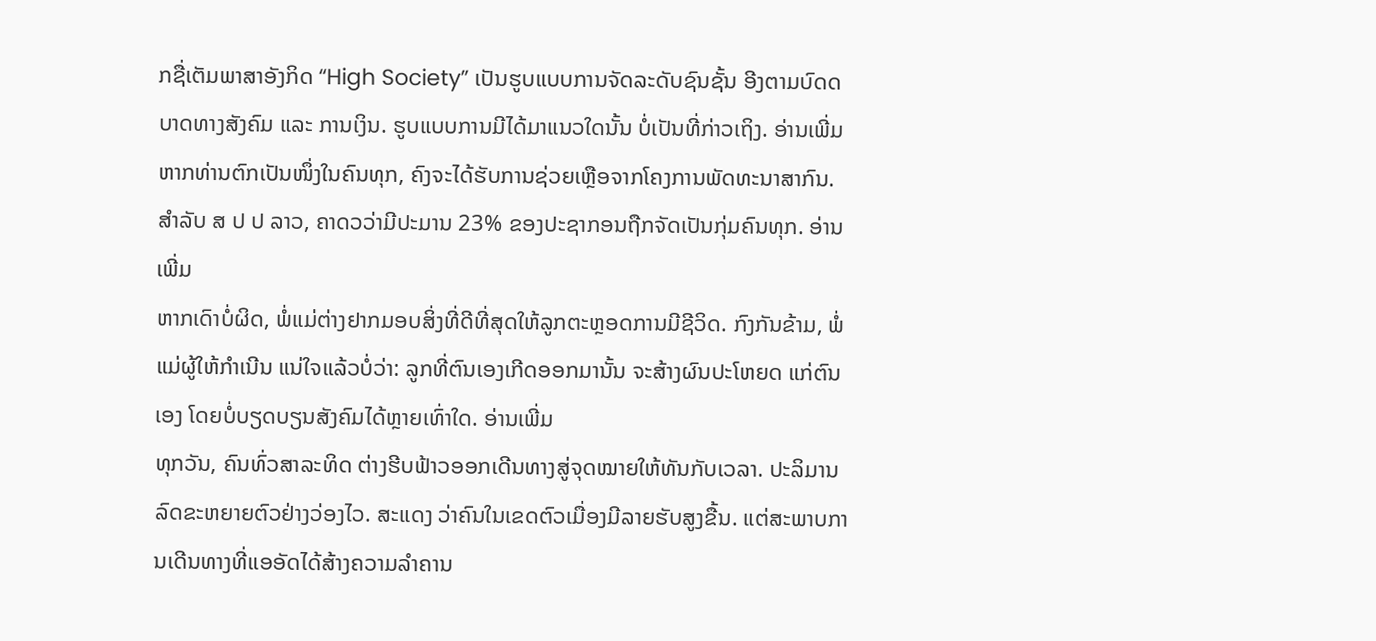ກຊື່ເຕັມພາສາອັງກິດ “High Society” ເປັນຮູບແບບການຈັດລະດັບຊົນຊັ້ນ ອີງຕາມບົດດບາດທາງສັງຄົມ ແລະ ການເງິນ. ຮູບແບບການມີໄດ້ມາແນວໃດນັ້ນ ບໍ່ເປັນທີ່ກ່າວເຖິງ. ອ່ານເພີ່ມ
ຫາກທ່ານຕົກເປັນໜຶ່ງໃນຄົນທຸກ, ຄົງຈະໄດ້ຮັບການຊ່ວຍເຫຼືອຈາກໂຄງການພັດທະນາສາກົນ. ສຳລັບ ສ ປ ປ ລາວ, ຄາດວວ່າມີປະມານ 23% ຂອງປະຊາກອນຖືກຈັດເປັນກຸ່ມຄົນທຸກ. ອ່ານເພີ່ມ
ຫາກເດົາບໍ່ຜິດ, ພໍ່ແມ່ຕ່າງຢາກມອບສິ່ງທີ່ດີທີ່ສຸດໃຫ້ລູກຕະຫຼອດການມີຊີວິດ. ກົງກັນຂ້າມ, ພໍ່ແມ່ຜູ້ໃຫ້ກຳເນີນ ແນ່ໃຈແລ້ວບໍ່ວ່າ: ລູກທີ່ຕົນເອງເກີດອອກມານັ້ນ ຈະສ້າງຜົນປະໂຫຍດ ແກ່ຕົນເອງ ໂດຍບໍ່ບຽດບຽນສັງຄົມໄດ້ຫຼາຍເທົ່າໃດ. ອ່ານເພີ່ມ
ທຸກວັນ, ຄົນທົ່ວສາລະທິດ ຕ່າງຮີບຟ້າວອອກເດີນທາງສູ່ຈຸດໝາຍໃຫ້ທັນກັບເວລາ. ປະລິມານລົດຂະຫຍາຍຕົວຢ່າງວ່ອງໄວ. ສະແດງ ວ່າຄົນໃນເຂດຕົວເມື່ອງມີລາຍຮັບສູງຂື້ນ. ແຕ່ສະພາບການເດີນທາງທີ່ແອອັດໄດ້ສ້າງຄວາມລຳຄານ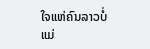ໃຈແຫ່ຄົນລາວບໍ່ແມ່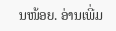ນໜ້ອຍ. ອ່ານເພີ່ມ